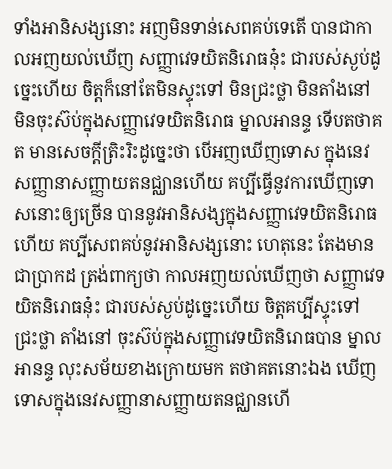ទាំងអានិសង្សនោះ អញមិនទាន់សេពគប់ទេតើ បានជាកាលអញយល់ឃើញ សញ្ញាវេទយិតនិរោធនុ៎ះ ជារបស់ស្ងប់ដូច្នេះហើយ ចិត្តក៏នៅតែមិនស្ទុះទៅ មិនជ្រះថ្លា មិនតាំងនៅ មិនចុះស៊ប់ក្នុងសញ្ញាវេទយិតនិរោធ ម្នាលអានន្ទ ទើបតថាគត មានសេចក្ដីត្រិះរិះដូច្នេះថា បើអញឃើញទោស ក្នុងនេវសញ្ញានាសញ្ញាយតនជ្ឈានហើយ គប្បីធ្វើនូវការឃើញទោសនោះឲ្យច្រើន បាននូវអានិសង្សក្នុងសញ្ញាវេទយិតនិរោធហើយ គប្បីសេពគប់នូវអានិសង្សនោះ ហេតុនេះ តែងមានជាប្រាកដ ត្រង់ពាក្យថា កាលអញយល់ឃើញថា សញ្ញាវេទយិតនិរោធនុ៎ះ ជារបស់ស្ងប់ដូច្នេះហើយ ចិត្តគប្បីស្ទុះទៅ ជ្រះថ្លា តាំងនៅ ចុះស៊ប់ក្នុងសញ្ញាវេទយិតនិរោធបាន ម្នាលអានន្ទ លុះសម័យខាងក្រោយមក តថាគតនោះឯង ឃើញទោសក្នុងនេវសញ្ញានាសញ្ញាយតនជ្ឈានហើ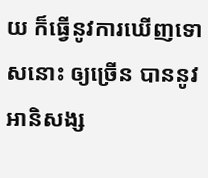យ ក៏ធ្វើនូវការឃើញទោសនោះ ឲ្យច្រើន បាននូវអានិសង្ស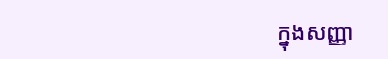ក្នុងសញ្ញា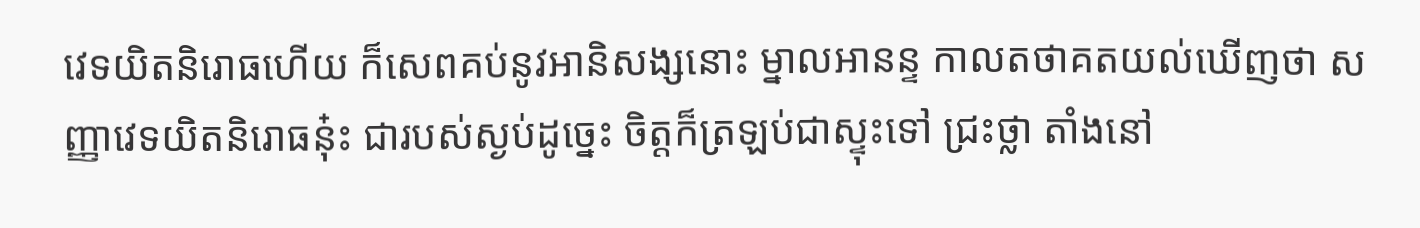វេទយិតនិរោធហើយ ក៏សេពគប់នូវអានិសង្សនោះ ម្នាលអានន្ទ កាលតថាគតយល់ឃើញថា សញ្ញាវេទយិតនិរោធនុ៎ះ ជារបស់ស្ងប់ដូច្នេះ ចិត្តក៏ត្រឡប់ជាស្ទុះទៅ ជ្រះថ្លា តាំងនៅ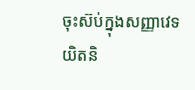ចុះស៊ប់ក្នុងសញ្ញាវេទយិតនិ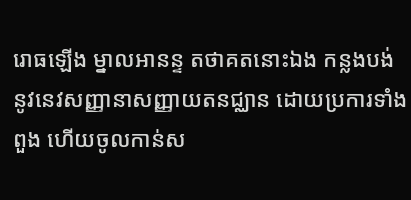រោធឡើង ម្នាលអានន្ទ តថាគតនោះឯង កន្លងបង់នូវនេវសញ្ញានាសញ្ញាយតនជ្ឈាន ដោយប្រការទាំងពួង ហើយចូលកាន់ស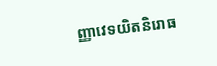ញ្ញាវេទយិតនិរោធ